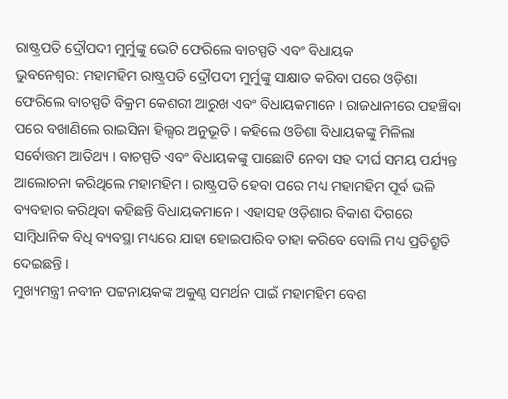ରାଷ୍ଟ୍ରପତି ଦ୍ରୌପଦୀ ମୁର୍ମୁଙ୍କୁ ଭେଟି ଫେରିଲେ ବାଚସ୍ପତି ଏବଂ ବିଧାୟକ
ଭୁବନେଶ୍ବର: ମହାମହିମ ରାଷ୍ଟ୍ରପତି ଦ୍ରୌପଦୀ ମୁର୍ମୁଙ୍କୁ ସାକ୍ଷାତ କରିବା ପରେ ଓଡ଼ିଶା ଫେରିଲେ ବାଚସ୍ପତି ବିକ୍ରମ କେଶରୀ ଆରୁଖ ଏବଂ ବିଧାୟକମାନେ । ରାଜଧାନୀରେ ପହଞ୍ଚିବା ପରେ ବଖାଣିଲେ ରାଇସିନା ହିଲ୍ସର ଅନୁଭୂତି । କହିଲେ ଓଡିଶା ବିଧାୟକଙ୍କୁ ମିଳିଲା ସର୍ବୋତ୍ତମ ଆତିଥ୍ୟ । ବାଚସ୍ପତି ଏବଂ ବିଧାୟକଙ୍କୁ ପାଛୋଟି ନେବା ସହ ଦୀର୍ଘ ସମୟ ପର୍ଯ୍ୟନ୍ତ ଆଲୋଚନା କରିଥିଲେ ମହାମହିମ । ରାଷ୍ଟ୍ରପତି ହେବା ପରେ ମଧ୍ୟ ମହାମହିମ ପୂର୍ବ ଭଳି ବ୍ୟବହାର କରିଥିବା କହିଛନ୍ତି ବିଧାୟକମାନେ । ଏହାସହ ଓଡ଼ିଶାର ବିକାଶ ଦିଗରେ ସାମ୍ବିଧାନିକ ବିଧି ବ୍ୟବସ୍ଥା ମଧ୍ୟରେ ଯାହା ହୋଇପାରିବ ତାହା କରିବେ ବୋଲି ମଧ୍ୟ ପ୍ରତିଶ୍ରୁତି ଦେଇଛନ୍ତି ।
ମୁଖ୍ୟମନ୍ତ୍ରୀ ନବୀନ ପଟ୍ଟନାୟକଙ୍କ ଅକୁଣ୍ଠ ସମର୍ଥନ ପାଇଁ ମହାମହିମ ବେଶ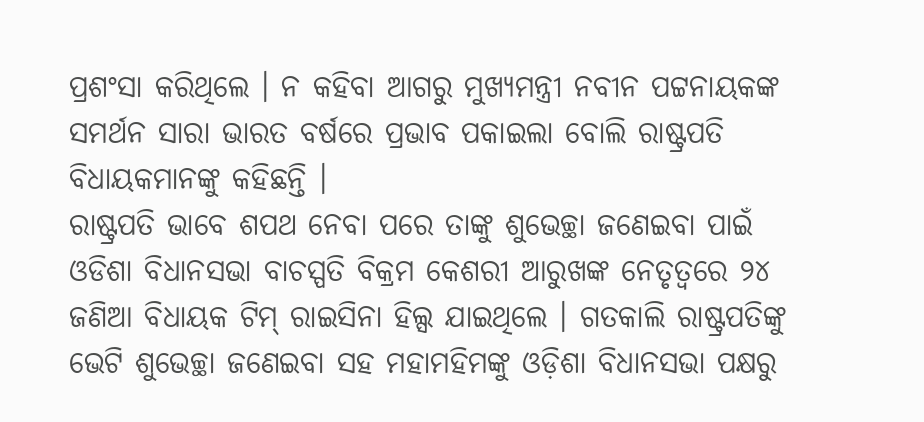ପ୍ରଶଂସା କରିଥିଲେ । ନ କହିବା ଆଗରୁ ମୁଖ୍ୟମନ୍ତ୍ରୀ ନବୀନ ପଟ୍ଟନାୟକଙ୍କ ସମର୍ଥନ ସାରା ଭାରତ ବର୍ଷରେ ପ୍ରଭାବ ପକାଇଲା ବୋଲି ରାଷ୍ଟ୍ରପତି ବିଧାୟକମାନଙ୍କୁ କହିଛନ୍ତି ।
ରାଷ୍ଟ୍ରପତି ଭାବେ ଶପଥ ନେବା ପରେ ତାଙ୍କୁ ଶୁଭେଚ୍ଛା ଜଣେଇବା ପାଇଁ ଓଡିଶା ବିଧାନସଭା ବାଚସ୍ପତି ବିକ୍ରମ କେଶରୀ ଆରୁଖଙ୍କ ନେତୃତ୍ୱରେ ୨୪ ଜଣିଆ ବିଧାୟକ ଟିମ୍ ରାଇସିନା ହିଲ୍ସ ଯାଇଥିଲେ । ଗତକାଲି ରାଷ୍ଟ୍ରପତିଙ୍କୁ ଭେଟି ଶୁଭେଚ୍ଛା ଜଣେଇବା ସହ ମହାମହିମଙ୍କୁ ଓଡ଼ିଶା ବିଧାନସଭା ପକ୍ଷରୁ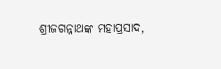ଶ୍ରୀଜଗନ୍ନାଥଙ୍କ ମହାପ୍ରସାଦ,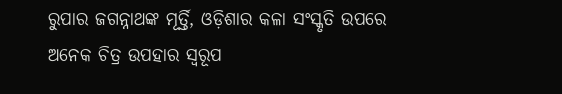ରୁପାର ଜଗନ୍ନାଥଙ୍କ ମୂର୍ତ୍ତି, ଓଡ଼ିଶାର କଳା ସଂସ୍କୃତି ଉପରେ ଅନେକ ଚିତ୍ର ଉପହାର ସ୍ବରୂପ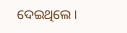ଦେଇଥିଲେ ।